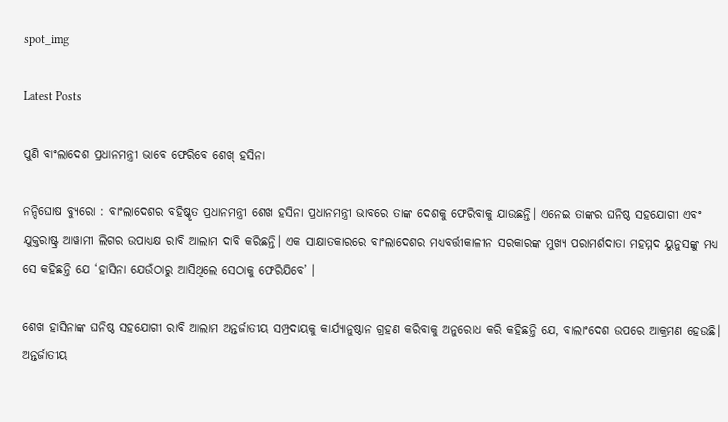spot_img

Latest Posts

ପୁଣି ବାଂଲାଦେଶ ପ୍ରଧାନମନ୍ତ୍ରୀ ଭାବେ ଫେରିବେ ଶେଖ୍ ହସିନା

ନନ୍ଦିଘୋଷ ବ୍ୟୁରୋ : ବାଂଲାଦେଶର ବହିଷ୍କୃତ ପ୍ରଧାନମନ୍ତ୍ରୀ ଶେଖ ହସିନା ପ୍ରଧାନମନ୍ତ୍ରୀ ଭାବରେ ତାଙ୍କ ଦେଶକୁ ଫେରିବାକୁ ଯାଉଛନ୍ତି। ଏନେଇ ତାଙ୍କର ଘନିଷ୍ଠ ସହଯୋଗୀ ଏବଂ ଯୁକ୍ତରାଷ୍ଟ୍ର ଆୱାମୀ ଲିଗର ଉପାଧ୍ୟକ୍ଷ ରାବି ଆଲାମ ଦାବି କରିଛନ୍ତି। ଏକ ସାକ୍ଷାତକାରରେ ବାଂଲାଦେଶର ମଧ୍ୟବର୍ତ୍ତୀକାଳୀନ ସରକାରଙ୍କ ମୁଖ୍ୟ ପରାମର୍ଶଦାତା ମହମ୍ମଦ ୟୁନୁସଙ୍କୁ ମଧ୍ୟ ସେ କହିଛନ୍ତି ଯେ ‘ହାସିନା ଯେଉଁଠାରୁ ଆସିଥିଲେ ସେଠାକୁ ଫେରିଯିବେ’ ।

ଶେଖ ହାସିନାଙ୍କ ଘନିଷ୍ଠ ସହଯୋଗୀ ରାବି ଆଲାମ ଅନ୍ତର୍ଜାତୀୟ ସମ୍ପ୍ରଦାୟକୁ କାର୍ଯ୍ୟାନୁଷ୍ଠାନ ଗ୍ରହଣ କରିବାକୁ ଅନୁରୋଧ କରି କହିଛନ୍ତି ଯେ, ବାଲାଂଦେଶ ଉପରେ ଆକ୍ରମଣ ହେଉଛି। ଅନ୍ତର୍ଜାତୀୟ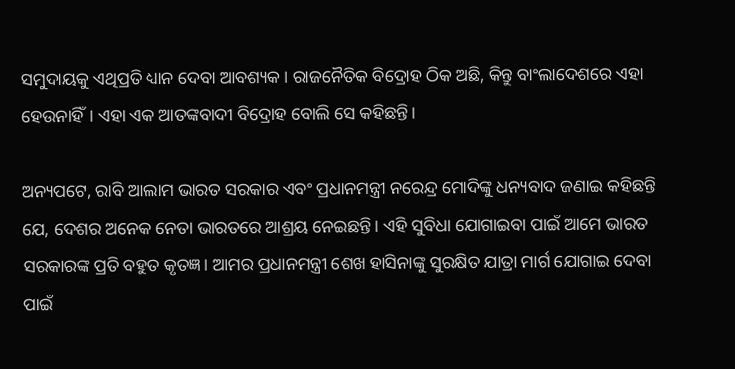ସମୁଦାୟକୁ ଏଥିପ୍ରତି ଧ୍ୟାନ ଦେବା ଆବଶ୍ୟକ। ରାଜନୈତିକ ବିଦ୍ରୋହ ଠିକ ଅଛି, କିନ୍ତୁ ବାଂଲାଦେଶରେ ଏହା ହେଉନାହିଁ। ଏହା ଏକ ଆତଙ୍କବାଦୀ ବିଦ୍ରୋହ ବୋଲି ସେ କହିଛନ୍ତି।

ଅନ୍ୟପଟେ, ରାବି ଆଲାମ ଭାରତ ସରକାର ଏବଂ ପ୍ରଧାନମନ୍ତ୍ରୀ ନରେନ୍ଦ୍ର ମୋଦିଙ୍କୁ ଧନ୍ୟବାଦ ଜଣାଇ କହିଛନ୍ତି ଯେ, ଦେଶର ଅନେକ ନେତା ଭାରତରେ ଆଶ୍ରୟ ନେଇଛନ୍ତି। ଏହି ସୁବିଧା ଯୋଗାଇବା ପାଇଁ ଆମେ ଭାରତ ସରକାରଙ୍କ ପ୍ରତି ବହୁତ କୃତଜ୍ଞ। ଆମର ପ୍ରଧାନମନ୍ତ୍ରୀ ଶେଖ ହାସିନାଙ୍କୁ ସୁରକ୍ଷିତ ଯାତ୍ରା ମାର୍ଗ ଯୋଗାଇ ଦେବା ପାଇଁ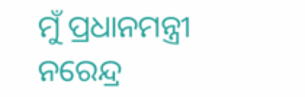ମୁଁ ପ୍ରଧାନମନ୍ତ୍ରୀ ନରେନ୍ଦ୍ର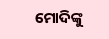ମୋଦିଙ୍କୁ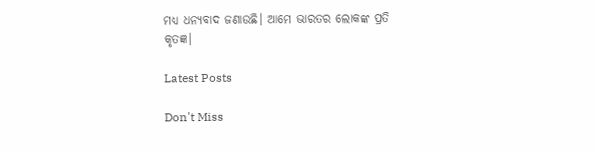ମଧ୍ୟ ଧନ୍ୟବାଦ ଜଣାଉଛି। ଆମେ ଭାରତର ଲୋକଙ୍କ ପ୍ରତି କୃତଜ୍ଞ।

Latest Posts

Don't Miss